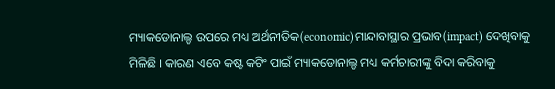ମ୍ୟାକଡୋନାଲ୍ଡ ଉପରେ ମଧ୍ୟ ଅର୍ଥନୀତିକ(economic)ମାନ୍ଦାବାସ୍ଥାର ପ୍ରଭାବ(impact) ଦେଖିବାକୁ ମିଳିଛି । କାରଣ ଏବେ କଷ୍ଟ କଟିଂ ପାଇଁ ମ୍ୟାକଡୋନାଲ୍ଡ ମଧ୍ୟ କର୍ମଚାରୀଙ୍କୁ ବିଦା କରିବାକୁ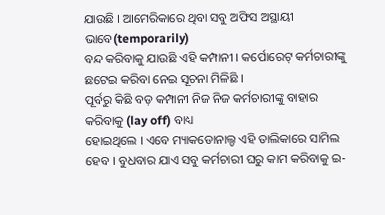ଯାଉଛି । ଆମେରିକାରେ ଥିବା ସବୁ ଅଫିସ ଅସ୍ଥାୟୀ ଭାବେ(temporarily)
ବନ୍ଦ କରିବାକୁ ଯାଉଛି ଏହି କମ୍ପାନୀ । କର୍ପୋରେଟ୍ କର୍ମଚାରୀଙ୍କୁ ଛଟେଇ କରିବା ନେଇ ସୂଚନା ମିଳିଛି ।
ପୂର୍ବରୁ କିଛି ବଡ଼ କମ୍ପାନୀ ନିଜ ନିଜ କର୍ମଚାରୀଙ୍କୁ ବାହାର କରିବାକୁ (lay off) ବାଧ୍ୟ
ହୋଇଥିଲେ । ଏବେ ମ୍ୟାକଡୋନାଲ୍ଡ ଏହି ତାଲିକାରେ ସାମିଲ ହେବ । ବୁଧବାର ଯାଏ ସବୁ କର୍ମଚାରୀ ଘରୁ କାମ କରିବାକୁ ଇ-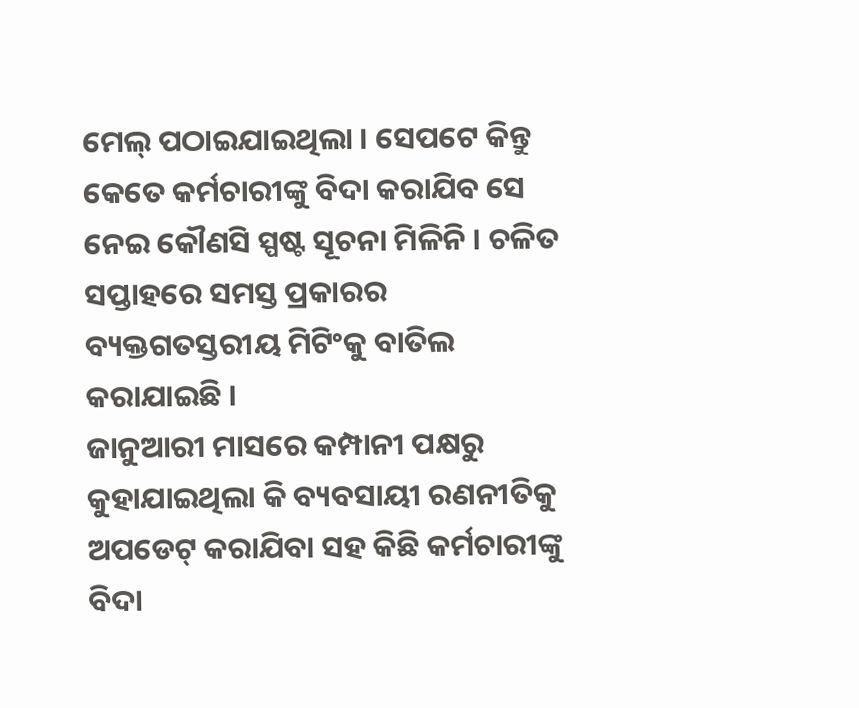ମେଲ୍ ପଠାଇଯାଇଥିଲା । ସେପଟେ କିନ୍ତୁ କେତେ କର୍ମଚାରୀଙ୍କୁ ବିଦା କରାଯିବ ସେ ନେଇ କୌଣସି ସ୍ପଷ୍ଟ ସୂଚନା ମିଳିନି । ଚଳିତ ସପ୍ତାହରେ ସମସ୍ତ ପ୍ରକାରର ବ୍ୟକ୍ତଗତସ୍ତରୀୟ ମିଟିଂକୁ ବାତିଲ କରାଯାଇଛି ।
ଜାନୁଆରୀ ମାସରେ କମ୍ପାନୀ ପକ୍ଷରୁ କୁହାଯାଇଥିଲା କି ବ୍ୟବସାୟୀ ରଣନୀତିକୁ ଅପଡେଟ୍ କରାଯିବା ସହ କିଛି କର୍ମଚାରୀଙ୍କୁ ବିଦା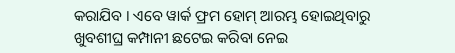କରାଯିବ । ଏବେ ୱାର୍କ ଫ୍ରମ ହୋମ୍ ଆରମ୍ଭ ହୋଇଥିବାରୁ ଖୁବଶୀଘ୍ର କମ୍ପାନୀ ଛଟେଇ କରିବା ନେଇ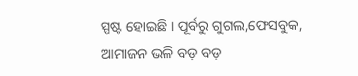ସ୍ପଷ୍ଟ ହୋଇଛି । ପୂର୍ବରୁ ଗୁଗଲ,ଫେସବୁକ, ଆମାଜନ ଭଳି ବଡ଼ ବଡ଼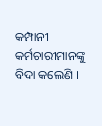କମ୍ପାନୀ କର୍ମଚାରୀମାନଙ୍କୁ ବିଦା କଲେଣି ।